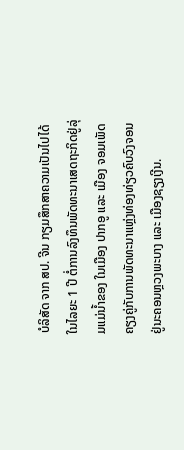ບໍລິສັດ ຈາກ ສປ. ຈີນ ກຽມສຶກສາຄວາມເປັນໄປໄດ້ໃນໄລຍະ 1 ປີ ຕໍ່ການລົງທຶນພັດທະນາເສດຖະກິດຢູ່ລຸ່ມແມ່ນໍ້າຂອງ ໃນເມືອງ ປາກອູ ແລະ ເມືອງ ຈອມເພັດ ຄຽງຄູ່ກັບການພັດທະນາແຫຼ່ງທ່ອງທ່ຽວຄົບວົງຈອນຢູ່ນະຄອນຫຼວງພະບາງ ແລະ ເມືອງຊຽງເງີນ.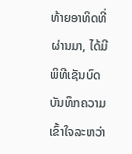ທ້າຍອາທິດທີ່ຜ່ານມາ, ໄດ້ມີພິທີເຊັນບົດບັນທຶກຄວາມເຂົ້າໃຈລະຫວ່າ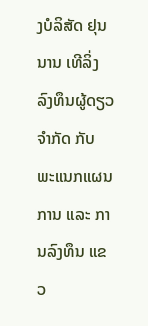ງບໍລິສັດ ຢຸນນານ ເທີລິ່ງ ລົງທຶນຜູ້ດຽວຈຳກັດ ກັບ ພະແນກແຜນການ ແລະ ການລົງທຶນ ແຂວ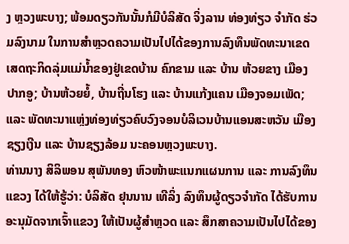ງ ຫຼວງພະບາງ; ພ້ອມດຽວກັນນັ້ນກໍມີບໍລິສັດ ຈິ່ງລານ ທ່ອງທ່ຽວ ຈຳກັດ ຮ່ວມລົງນາມ ໃນການສຳຫຼວດຄວາມເປັນໄປໄດ້ຂອງການລົງທຶນພັດທະນາເຂດເສດຖະກິດລຸ່ມແມ່ນໍ້າຂອງຢູ່ເຂດບ້ານ ຄົກຂາມ ແລະ ບ້ານ ຫ້ວຍຂາງ ເມືອງປາກອູ; ບ້ານຫ້ວຍຍໍ້, ບ້ານຖີ່ນໂຮງ ແລະ ບ້ານແກ້ງແຄນ ເມືອງຈອມເພັດ; ແລະ ພັດທະນາແຫຼ່ງທ່ອງທ່ຽວຄົບວົງຈອນບໍລິເວນບ້ານແອນສະຫວັນ ເມືອງຊຽງເງີນ ແລະ ບ້ານຊຽງລ້ອມ ນະຄອນຫຼວງພະບາງ.
ທ່ານນາງ ສິລິພອນ ສຸພັນທອງ ຫົວໜ້າພະແນກແຜນການ ແລະ ການລົງທຶນແຂວງ ໄດ້ໃຫ້ຮູ້ວ່າ: ບໍລິສັດ ຢຸນນານ ເທີລິ່ງ ລົງທຶນຜູ້ດຽວຈຳກັດ ໄດ້ຮັບການອະນຸມັດຈາກເຈົ້າແຂວງ ໃຫ້ເປັນຜູ້ສຳຫຼວດ ແລະ ສຶກສາຄວາມເປັນໄປໄດ້ຂອງ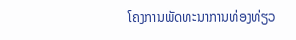ໂຄງການພັດທະນາການທ່ອງທ່ຽວ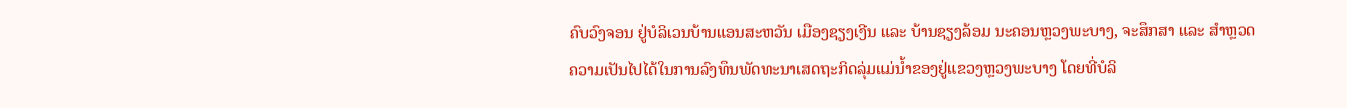ຄົບວົງຈອນ ຢູ່ບໍລິເວນບ້ານແອນສະຫວັນ ເມືອງຊຽງເງີນ ແລະ ບ້ານຊຽງລ້ອມ ນະຄອນຫຼວງພະບາງ, ຈະສຶກສາ ແລະ ສຳຫຼວດຄວາມເປັນໄປໄດ້ໃນການລົງທຶນພັດທະນາເສດຖະກິດລຸ່ມແມ່ນໍ້າຂອງຢູ່ແຂວງຫຼວງພະບາງ ໂດຍທີ່ບໍລິ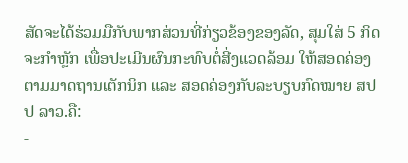ສັດຈະໄດ້ຮ່ວມມືກັບພາກສ່ວນທີ່ກ່ຽວຂ້ອງຂອງລັດ, ສຸມໃສ່ 5 ກິດຈະກຳຫຼັກ ເພື່ອປະເມີນຜົນກະທົບຕໍ່ສີ່ງແວດລ້ອມ ໃຫ້ສອດຄ່ອງຕາມມາດຖານເຕັກນິກ ແລະ ສອດຄ່ອງກັບລະບຽບກົດໝາຍ ສປປ ລາວ.ຄື:
-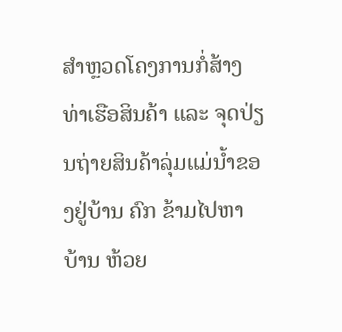ສຳຫຼວດໂຄງການກໍ່ສ້າງທ່າເຮືອສິນຄ້າ ແລະ ຈຸດປ່ຽນຖ່າຍສິນຄ້າລຸ່ມແມ່ນໍ້າຂອງຢູ່ບ້ານ ຄົກ ຂ້າມໄປຫາບ້ານ ຫ້ວຍ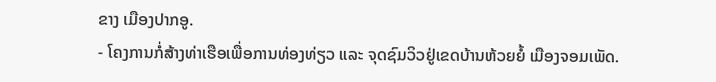ຂາງ ເມືອງປາກອູ.
- ໂຄງການກໍ່ສ້າງທ່າເຮືອເພື່ອການທ່ອງທ່ຽວ ແລະ ຈຸດຊົມວິວຢູ່ເຂດບ້ານຫ້ວຍຍໍ້ ເມືອງຈອມເພັດ.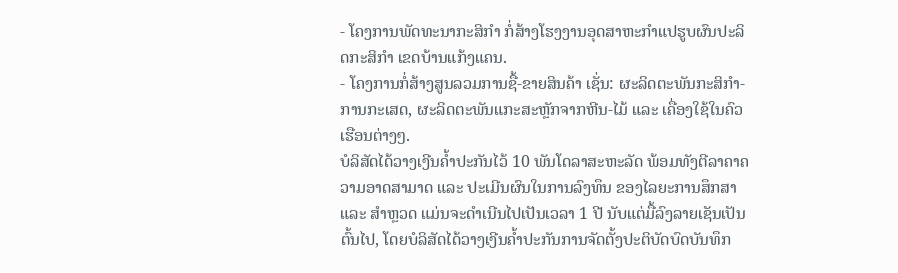- ໂຄງການພັດທະນາກະສິກຳ ກໍ່ສ້າງໂຮງງານອຸດສາຫະກຳແປຮູບຜົນປະລິດກະສິກຳ ເຂດບ້ານແກ້ງແຄນ.
- ໂຄງການກໍ່ສ້າງສູນລວມການຊື້-ຂາຍສິນຄ້າ ເຊັ່ນ: ຜະລິດຕະພັນກະສິກຳ-ການກະເສດ, ຜະລິດຕະພັນແກະສະຫຼັກຈາກຫີນ-ໄມ້ ແລະ ເຄື່ອງໃຊ້ໃນຄົວເຮືອນຕ່າງໆ.
ບໍລິສັດໄດ້ວາງເງີນຄໍ້າປະກັນໄວ້ 10 ພັນໂດລາສະຫະລັດ ພ້ອມທັງຕີລາຄາຄວາມອາດສາມາດ ແລະ ປະເມີນຜົນໃນການລົງທຶນ ຂອງໄລຍະການສຶກສາ ແລະ ສຳຫຼວດ ແມ່ນຈະດຳເນີນໄປເປັນເວລາ 1 ປີ ນັບແຕ່ມື້ລົງລາຍເຊັນເປັນຕົ້ນໄປ, ໂດຍບໍລິສັດໄດ້ວາງເງີນຄໍ້າປະກັນການຈັດຕັ້ງປະຕິບັດບົດບັນທຶກ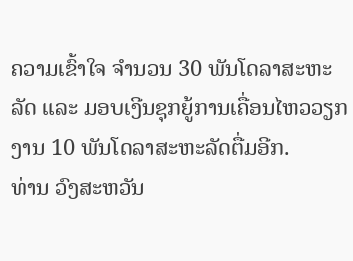ຄວາມເຂົ້າໃຈ ຈຳນວນ 30 ພັນໂດລາສະຫະລັດ ແລະ ມອບເງີນຊຸກຍູ້ການເຄື່ອນໄຫວວຽກງານ 10 ພັນໂດລາສະຫະລັດຕື່ມອີກ.
ທ່ານ ວົງສະຫວັນ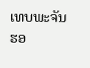ເທບພະຈັນ ຮອ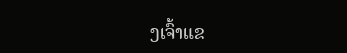ງເຈົ້າແຂ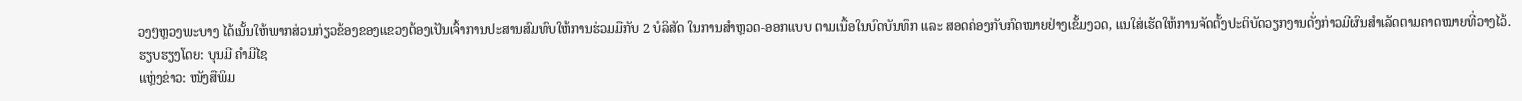ວງໆຫຼວງພະບາງ ໄດ້ເນັ້ນໃຫ້ພາກສ່ວນກ່ຽວຂ້ອງຂອງແຂວງຕ້ອງເປັນເຈົ້າການປະສານສົມທົບໃຫ້ການຮ່ວມມືກັບ 2 ບໍລິສັດ ໃນການສຳຫຼວດ-ອອກແບບ ຕາມເນື້ອໃນບົດບັນທຶກ ແລະ ສອດຄ່ອງກັບກົດໝາຍຢ່າງເຂັ້ມງວດ, ແນໃສ່ເຮັດໃຫ້ການຈັດຕັ້ງປະຕິບັດວຽກງານດັ່ງກ່າວມີຜົນສຳເລັດຕາມຄາດໝາຍທີ່ວາງໄວ້.
ຮຽບຮຽງໂດຍ: ບຸນມີ ຄຳມີໄຊ
ແຫຼ່ງຂ່າວ: ໜັງສືພິມ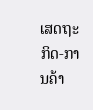ເສດຖະກິດ-ການຄ້າ